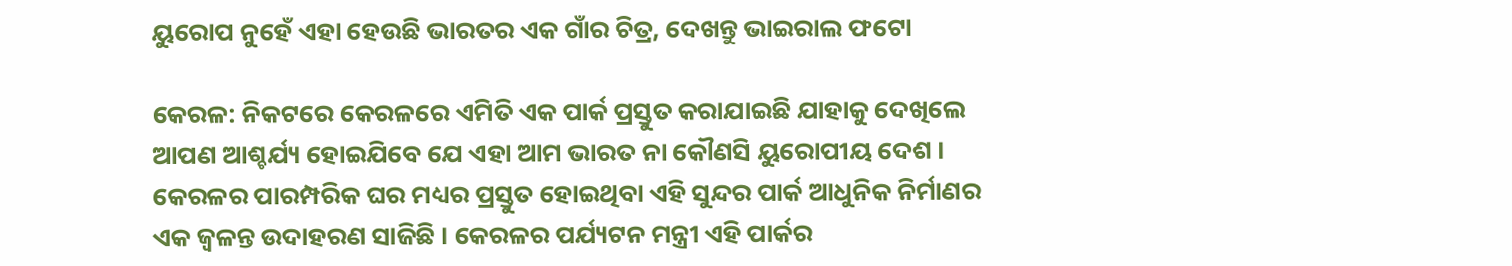ୟୁରୋପ ନୁହେଁ ଏହା ହେଉଛି ଭାରତର ଏକ ଗାଁର ଚିତ୍ର, ଦେଖନ୍ତୁ ଭାଇରାଲ ଫଟୋ

କେରଳ: ନିକଟରେ କେରଳରେ ଏମିତି ଏକ ପାର୍କ ପ୍ରସ୍ତୁତ କରାଯାଇଛି ଯାହାକୁ ଦେଖିଲେ ଆପଣ ଆଶ୍ଚର୍ଯ୍ୟ ହୋଇଯିବେ ଯେ ଏହା ଆମ ଭାରତ ନା କୌଣସି ୟୁରୋପୀୟ ଦେଶ । କେରଳର ପାରମ୍ପରିକ ଘର ମଧ୍ୟର ପ୍ରସ୍ତୁତ ହୋଇଥିବା ଏହି ସୁନ୍ଦର ପାର୍କ ଆଧୁନିକ ନିର୍ମାଣର ଏକ ଜ୍ୱଳନ୍ତ ଉଦାହରଣ ସାଜିଛି । କେରଳର ପର୍ଯ୍ୟଟନ ମନ୍ତ୍ରୀ ଏହି ପାର୍କର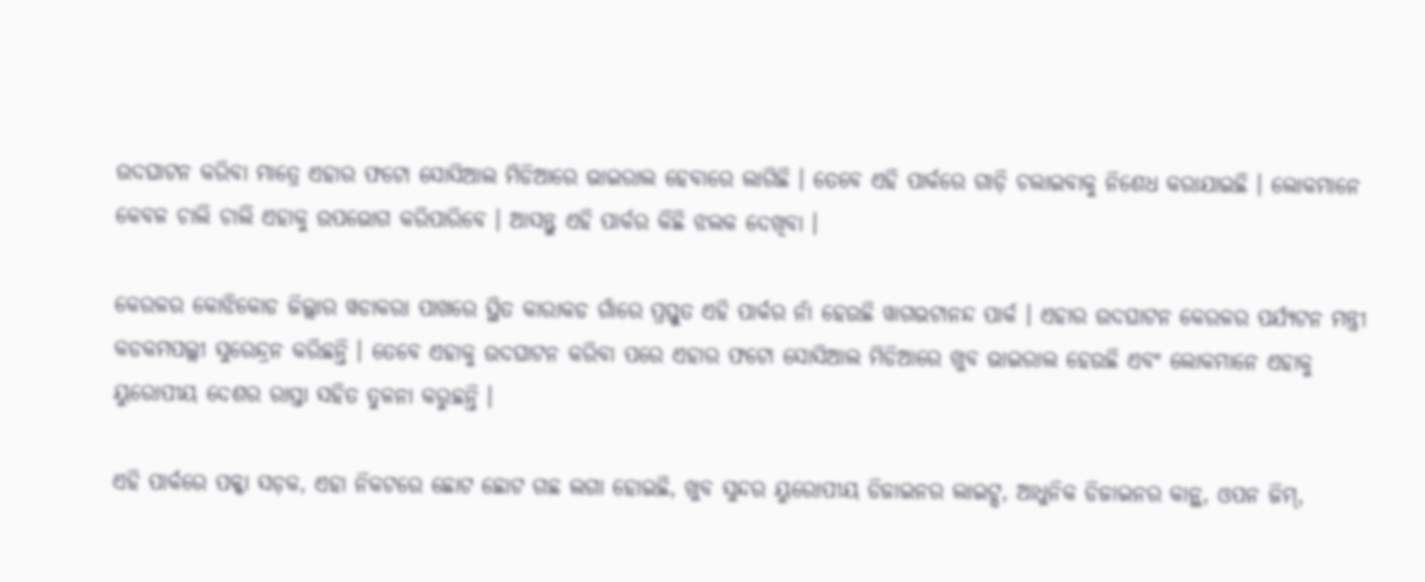ଉଦଘାଟନ କରିବା ମାତ୍ରେ ଏହାର ଫଟୋ ସୋସିଆଲ ମିଡିଆରେ ଭାଇରାଲ ହେବାରେ ଲାଗିଛି । ତେବେ ଏହି ପାର୍କରେ ଗାଡ଼ି ଚଲାଇବାକୁ ନିଶେଧ କରାଯାଇଛି । ଲୋକମାନେ କେବଳ ଚାଲି ଚାଲି ଏହାକୁ ଉପଭୋଗ କରିପାରିବେ । ଆସନ୍ତୁ ଏହି ପାର୍କର କିଛି ଝଲକ ଦେଖିବା ।

କେରଳର କୋଝିକୋଡ ଜିଲ୍ଲାର ୱଡାକରା ପାଖରେ ସ୍ଥିତ କାରାକଡ ଗାଁରେ ପ୍ରସ୍ତୁତ ଏହି ପାର୍କର ନାଁ ହେଉଛି ୱାଗଭଟାନନ୍ଦ ପାର୍କ । ଏହାର ଉଦଘାଟନ କେରଳର ପର୍ଯ୍ୟଟନ ମନ୍ତ୍ରୀ କଡକମପଲ୍ଲୀ ସୁରେନ୍ଦ୍ରନ କରିଛନ୍ତି । ତେବେ ଏହାକୁ ଉଦଘାଟନ କରିବା ପରେ ଏହାର ଫଟୋ ସୋସିଆଲ ମିଡିଆରେ ଖୁବ ଭାଇରାଲ ହେଉଛି ଏବଂ ଲୋକମାନେ ଏହାକୁ ୟୁରୋପୀୟ ଦେଶର ରାସ୍ତା ସହିତ ତୁଳନା କରୁଛନ୍ତି ।

ଏହି ପାର୍କରେ ପକ୍କା ସଡ଼କ, ଏହା ନିକଟରେ ଛୋଟ ଛୋଟ ଗଛ ଲଗା ହୋଇଛି, ଖୁବ ସୁନ୍ଦର ୟୁରୋପୀୟ ଡିଜାଇନର ଲାଇଟ୍ସ, ଆଧୁନିକ ଡିଜାଇନର କାନ୍ଥ, ଓପନ ଜିମ୍,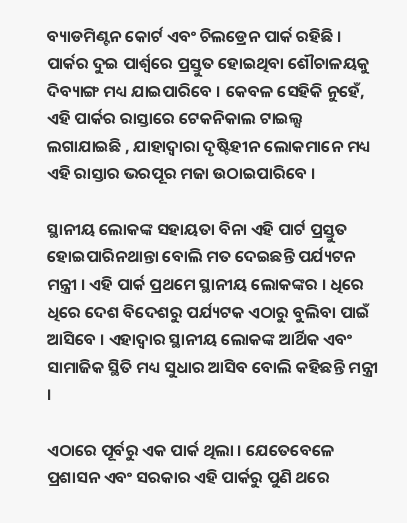ବ୍ୟାଡମିଣ୍ଟନ କୋର୍ଟ ଏବଂ ଚିଲଡ୍ରେନ ପାର୍କ ରହିଛି । ପାର୍କର ଦୁଇ ପାର୍ଶ୍ୱରେ ପ୍ରସ୍ତୁତ ହୋଇଥିବା ଶୌଚାଳୟକୁ ଦିବ୍ୟାଙ୍ଗ ମଧ୍ୟ ଯାଇପାରିବେ । କେବଳ ସେହିକି ନୁହେଁ, ଏହି ପାର୍କର ରାସ୍ତାରେ ଟେକନିକାଲ ଟାଇଲ୍ସ ଲଗାଯାଇଛି , ଯାହାଦ୍ୱାରା ଦୃଷ୍ଟିହୀନ ଲୋକମାନେ ମଧ୍ୟ ଏହି ରାସ୍ତାର ଭରପୂର ମଜା ଉଠାଇପାରିବେ ।

ସ୍ଥାନୀୟ ଲୋକଙ୍କ ସହାୟତା ବିନା ଏହି ପାର୍ଟ ପ୍ରସ୍ତୁତ ହୋଇପାରିନଥାନ୍ତା ବୋଲି ମତ ଦେଇଛନ୍ତି ପର୍ଯ୍ୟଟନ ମନ୍ତ୍ରୀ । ଏହି ପାର୍କ ପ୍ରଥମେ ସ୍ଥାନୀୟ ଲୋକଙ୍କର । ଧିରେ ଧିରେ ଦେଶ ବିଦେଶରୁ ପର୍ଯ୍ୟଟକ ଏଠାରୁ ବୁଲିବା ପାଇଁ ଆସିବେ । ଏହାଦ୍ୱାର ସ୍ଥାନୀୟ ଲୋକଙ୍କ ଆର୍ଥିକ ଏବଂ ସାମାଜିକ ସ୍ଥିତି ମଧ୍ୟ ସୁଧାର ଆସିବ ବୋଲି କହିଛନ୍ତି ମନ୍ତ୍ରୀ ।

ଏଠାରେ ପୂର୍ବରୁ ଏକ ପାର୍କ ଥିଲା । ଯେତେବେଳେ ପ୍ରଶାସନ ଏବଂ ସରକାର ଏହି ପାର୍କରୁ ପୁଣି ଥରେ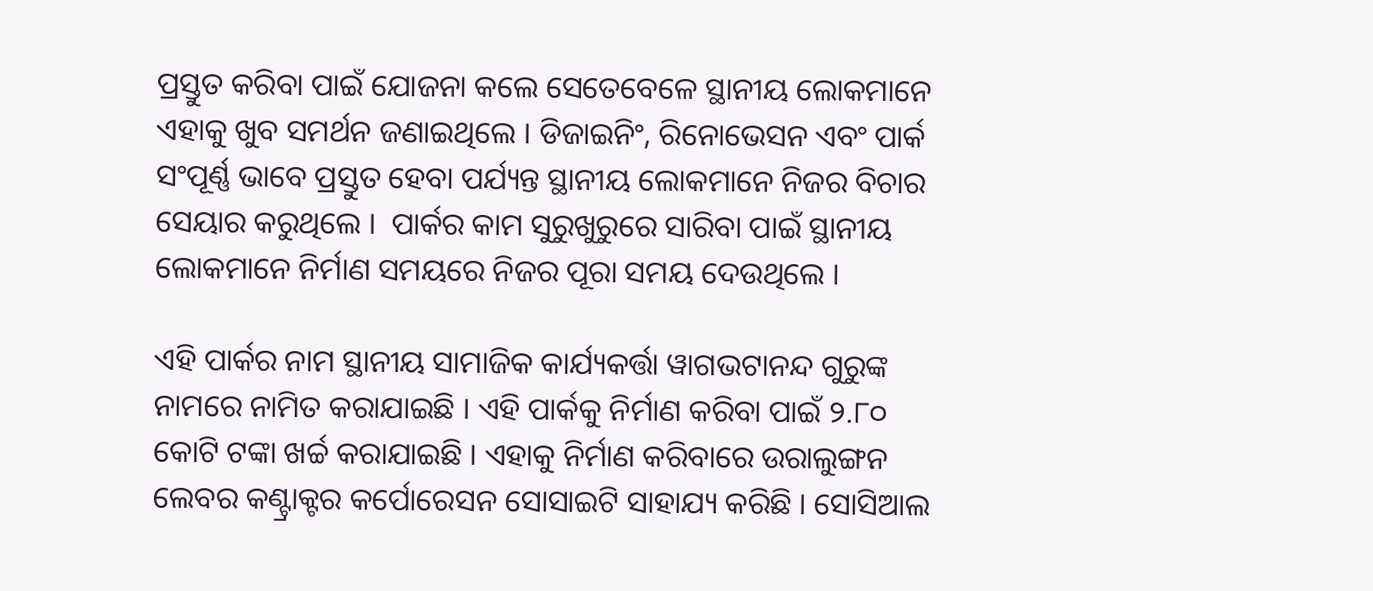ପ୍ରସ୍ତୁତ କରିବା ପାଇଁ ଯୋଜନା କଲେ ସେତେବେଳେ ସ୍ଥାନୀୟ ଲୋକମାନେ ଏହାକୁ ଖୁବ ସମର୍ଥନ ଜଣାଇଥିଲେ । ଡିଜାଇନିଂ, ରିନୋଭେସନ ଏବଂ ପାର୍କ ସଂପୂର୍ଣ୍ଣ ଭାବେ ପ୍ରସ୍ତୁତ ହେବା ପର୍ଯ୍ୟନ୍ତ ସ୍ଥାନୀୟ ଲୋକମାନେ ନିଜର ବିଚାର ସେୟାର କରୁଥିଲେ ।  ପାର୍କର କାମ ସୁରୁଖୁରୁରେ ସାରିବା ପାଇଁ ସ୍ଥାନୀୟ ଲୋକମାନେ ନିର୍ମାଣ ସମୟରେ ନିଜର ପୂରା ସମୟ ଦେଉଥିଲେ ।

ଏହି ପାର୍କର ନାମ ସ୍ଥାନୀୟ ସାମାଜିକ କାର୍ଯ୍ୟକର୍ତ୍ତା ୱାଗଭଟାନନ୍ଦ ଗୁରୁଙ୍କ ନାମରେ ନାମିତ କରାଯାଇଛି । ଏହି ପାର୍କକୁ ନିର୍ମାଣ କରିବା ପାଇଁ ୨.୮୦ କୋଟି ଟଙ୍କା ଖର୍ଚ୍ଚ କରାଯାଇଛି । ଏହାକୁ ନିର୍ମାଣ କରିବାରେ ଉରାଲୁଙ୍ଗନ ଲେବର କଣ୍ଟ୍ରାକ୍ଟର କର୍ପୋରେସନ ସୋସାଇଟି ସାହାଯ୍ୟ କରିଛି । ସୋସିଆଲ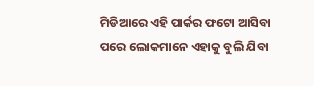ମିଡିଆରେ ଏହି ପାର୍କର ଫଟୋ ଆସିବା ପରେ ଲୋକମାନେ ଏହାକୁ ବୁଲି ଯିବା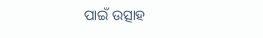ପାଇଁ ଉତ୍ସାହ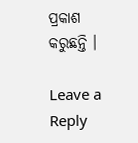ପ୍ରକାଶ କରୁଛନ୍ତି ।

Leave a Reply